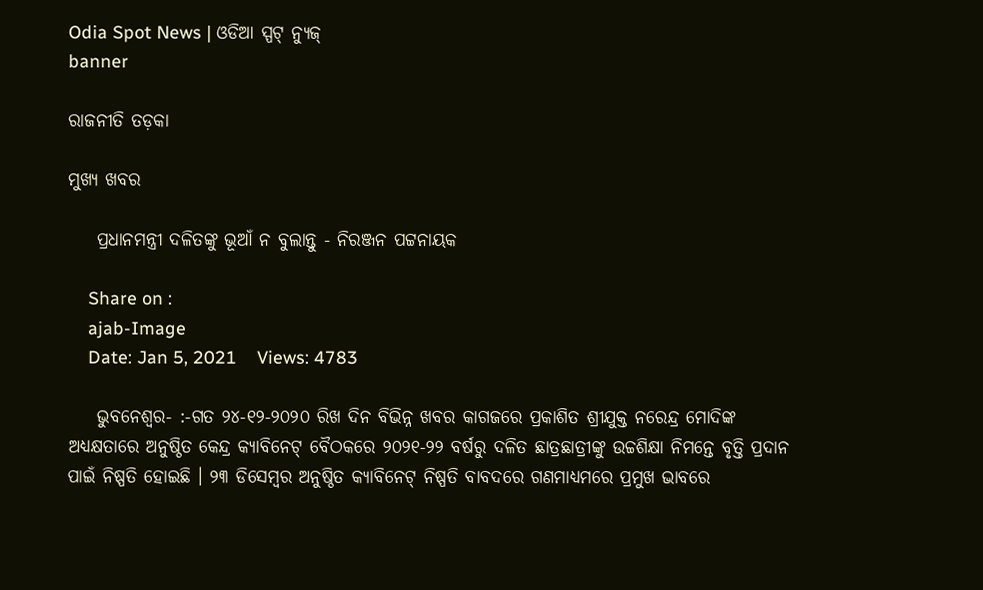Odia Spot News | ଓଡିଆ ସ୍ପଟ୍ ନ୍ୟୁଜ୍
banner

ରାଜନୀତି ତଡ଼କା

ମୁଖ୍ୟ ଖବର

    ପ୍ରଧାନମନ୍ତ୍ରୀ ଦଳିତଙ୍କୁ ଭୂଆଁ ନ ବୁଲାନ୍ତୁ - ନିରଞ୍ଜନ ପଟ୍ଟନାୟକ

    Share on :
    ajab-Image
    Date: Jan 5, 2021    Views: 4783

    ଭୁବନେଶ୍ୱର- :-ଗତ ୨୪-୧୨-୨୦୨୦ ରିଖ ଦିନ ବିଭିନ୍ନ ଖବର କାଗଜରେ ପ୍ରକାଶିତ ଶ୍ରୀଯୁକ୍ତ ନରେନ୍ଦ୍ର ମୋଦିଙ୍କ ଅଧ୍ୟକ୍ଷତାରେ ଅନୁଷ୍ଠିତ କେନ୍ଦ୍ର କ୍ୟାବିନେଟ୍ ବୈଠକରେ ୨୦୨୧-୨୨ ବର୍ଷରୁ ଦଳିତ ଛାତ୍ରଛାତ୍ରୀଙ୍କୁ ଉଚ୍ଚଶିକ୍ଷା ନିମନ୍ତେ ବୃତ୍ତି ପ୍ରଦାନ ପାଇଁ ନିଷ୍ପତି ହୋଇଛି । ୨୩ ଡିସେମ୍ବର ଅନୁଷ୍ଠିତ କ୍ୟାବିନେଟ୍ ନିଷ୍ପତି ବାବଦରେ ଗଣମାଧ୍ୟମରେ ପ୍ରମୁଖ ଭାବରେ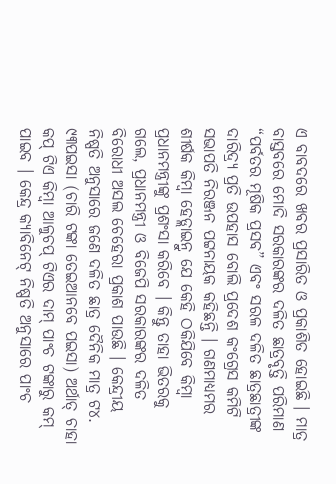ଏ ବାବଦରେ ଖବର ପ୍ରସାରିତ ଓ ପ୍ରକାଶିତ ହୋଇଛି । ମାତ୍ର ବାସ୍ତବରେ ମୋଦି ସରକାରଙ୍କର ଦଳିତ ଛାତ୍ରବୃତ୍ତି ପରିମାଣ “ପର୍ବତର ମୂଷିକ ପ୍ରସବ” ଏବଂ ସରଳ ଦଳିତ ଛାତ୍ରଛାତ୍ରୀଙ୍କ ଦାରିଦ୍ର୍ୟ ପ୍ରତି ଉପହାସ ବୋଲି ପ୍ରଦେଶ କଂଗ୍ରେସ କମିଟି ସଭାପତି ନିରଞ୍ଜନ ପଟ୍ଟନାୟକ କହିଛନ୍ତି । ଗଣମାଧ୍ୟମର ଶୀର୍ଷକ କିମ୍ବା ହେଡ୍ଲାଇନ୍ରୁ ଯେ କେହି ଠକିଯିବେ କିମ୍ବା ପ୍ରଧାନମନ୍ତ୍ରୀଙ୍କୁ ପ୍ରଶଂସା କରିବେ । କିନ୍ତୁ ତାହା ଭିତରକୁ ଗଲେ, ପ୍ରଧାନମନ୍ତ୍ରୀ ଓ ବିଜେପି ସରକାରଙ୍କର ଦଳିତ ବିରୋଧୀ ଅସଲ ଚେହେରା ପ୍ରକାଶ ପାଉଛି । କେନ୍ଦ୍ରୀୟ ନିଷ୍ପତି ଅନୁସାରେ ଜଣେ ଦଳିତ ଛାତ୍ର ଦୈନିକ ମାତ୍ର ଟ୪. ୯୩ପଇସା (ଚାରି ଟଙ୍କା ତେଇଆନବେ ପଇସା) ଅର୍ଥାତ୍ ଚାହା କପ୍ ଟିଏ କିମ୍ବା ଆଳୁଚପ୍ ଟିଏର ଦାମ୍ ପାଂଚ ଟଙ୍କାରୁ କମ୍ ପାଇବ । କେନ୍ଦ୍ର କ୍ୟାବିନେଟ୍ ନିଷ୍ପତି ଅନୁସାରେ ପାଂଚ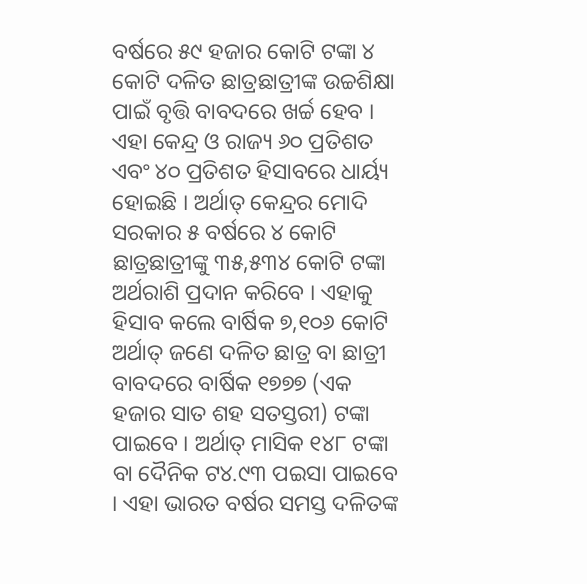ବର୍ଷରେ ୫୯ ହଜାର କୋଟି ଟଙ୍କା ୪ କୋଟି ଦଳିତ ଛାତ୍ରଛାତ୍ରୀଙ୍କ ଉଚ୍ଚଶିକ୍ଷା ପାଇଁ ବୃତ୍ତି ବାବଦରେ ଖର୍ଚ୍ଚ ହେବ । ଏହା କେନ୍ଦ୍ର ଓ ରାଜ୍ୟ ୬୦ ପ୍ରତିଶତ ଏବଂ ୪୦ ପ୍ରତିଶତ ହିସାବରେ ଧାର୍ୟ୍ୟ ହୋଇଛି । ଅର୍ଥାତ୍ କେନ୍ଦ୍ରର ମୋଦି ସରକାର ୫ ବର୍ଷରେ ୪ କୋଟି ଛାତ୍ରଛାତ୍ରୀଙ୍କୁ ୩୫,୫୩୪ କୋଟି ଟଙ୍କା ଅର୍ଥରାଶି ପ୍ରଦାନ କରିବେ । ଏହାକୁ ହିସାବ କଲେ ବାର୍ଷିକ ୭,୧୦୬ କୋଟି ଅର୍ଥାତ୍ ଜଣେ ଦଳିତ ଛାତ୍ର ବା ଛାତ୍ରୀ ବାବଦରେ ବାର୍ଷିକ ୧୭୭୭ (ଏକ ହଜାର ସାତ ଶହ ସତସ୍ତରୀ) ଟଙ୍କା ପାଇବେ । ଅର୍ଥାତ୍ ମାସିକ ୧୪୮ ଟଙ୍କା ବା ଦୈନିକ ଟ୪.୯୩ ପଇସା ପାଇବେ । ଏହା ଭାରତ ବର୍ଷର ସମସ୍ତ ଦଳିତଙ୍କ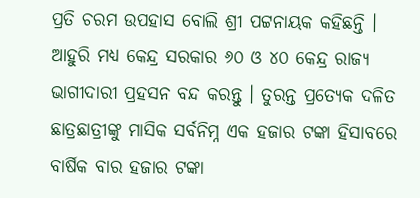ପ୍ରତି ଚରମ ଉପହାସ ବୋଲି ଶ୍ରୀ ପଟ୍ଟନାୟକ କହିଛନ୍ତି । ଆହୁରି ମଧ୍ୟ କେନ୍ଦ୍ର ସରକାର ୬୦ ଓ ୪୦ କେନ୍ଦ୍ର ରାଜ୍ୟ ଭାଗୀଦାରୀ ପ୍ରହସନ ବନ୍ଦ କରନ୍ତୁ । ତୁରନ୍ତ ପ୍ରତ୍ୟେକ ଦଳିତ ଛାତ୍ରଛାତ୍ରୀଙ୍କୁ ମାସିକ ସର୍ବନିମ୍ନ ଏକ ହଜାର ଟଙ୍କା ହିସାବରେ ବାର୍ଷିକ ବାର ହଜାର ଟଙ୍କା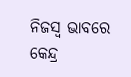ନିଜସ୍ୱ ଭାବରେ କେନ୍ଦ୍ର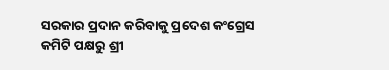ସରକାର ପ୍ରଦାନ କରିବାକୁ ପ୍ରଦେଶ କଂଗ୍ରେସ କମିଟି ପକ୍ଷରୁ ଶ୍ରୀ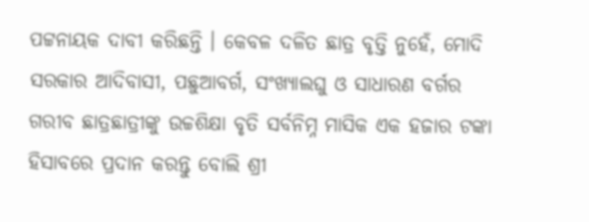ପଟ୍ଟନାୟକ ଦାବୀ କରିଛନ୍ତି । କେବଳ ଦଳିତ ଛାତ୍ର ବୃତ୍ତି ନୁହେଁ, ମୋଦି ସରକାର ଆଦିବାସୀ, ପଛୁଆବର୍ଗ, ସଂଖ୍ୟାଲଘୁ ଓ ସାଧାରଣ ବର୍ଗର ଗରୀବ ଛାତ୍ରଛାତ୍ରୀଙ୍କୁ ଉଚ୍ଚଶିକ୍ଷା ବୃତି ସର୍ବନିମ୍ନ ମାସିକ ଏକ ହଜାର ଟଙ୍କା ହିସାବରେ ପ୍ରଦାନ କରନ୍ତୁ ବୋଲି ଶ୍ରୀ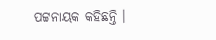ପଟ୍ଟନାୟକ କହିଛନ୍ତି ।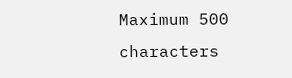Maximum 500 characters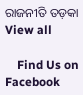ରାଜନୀତି ତଡ଼କା View all

    Find Us on Facebook